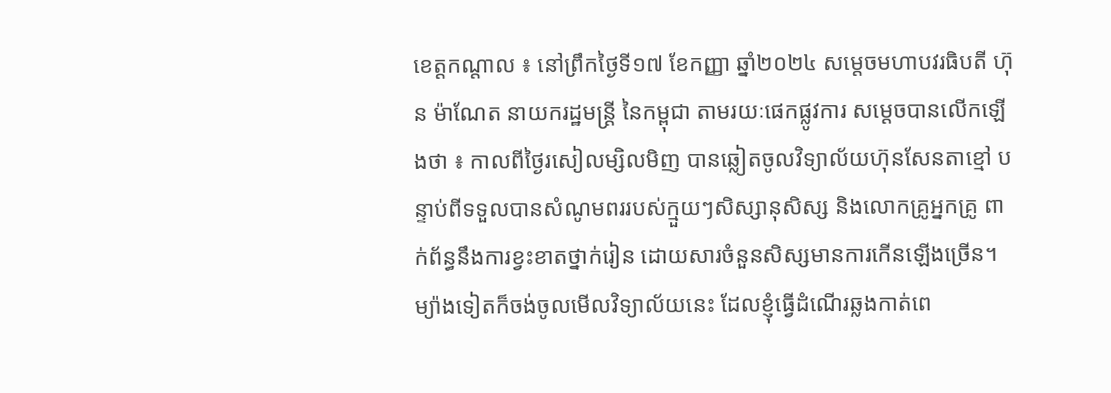ខេត្តកណ្តាល ៖ នៅព្រឹកថ្ងៃទី១៧ ខែកញ្ញា ឆ្នាំ២០២៤ សម្តេចមហាបវរធិបតី ហ៊ុន ម៉ាណែត នាយករដ្ឋមន្ត្រី នៃកម្ពុជា តាមរយៈផេកផ្លូវការ សម្តេចបានលើកឡើងថា ៖ កាលពីថ្ងៃរសៀលម្សិលមិញ បានឆ្លៀតចូលវិទ្យាល័យហ៊ុនសែនតាខ្មៅ បន្ទាប់ពីទទួលបានសំណូមពររបស់ក្មួយៗសិស្សានុសិស្ស និងលោកគ្រូអ្នកគ្រូ ពាក់ព័ន្ធនឹងការខ្វះខាតថ្នាក់រៀន ដោយសារចំនួនសិស្សមានការកើនឡើងច្រើន។ ម្យ៉ាងទៀតក៏ចង់ចូលមើលវិទ្យាល័យនេះ ដែលខ្ញុំធ្វើដំណើរឆ្លងកាត់ពេ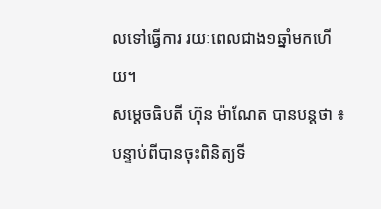លទៅធ្វើការ រយៈពេលជាង១ឆ្នាំមកហើយ។
សម្តេចធិបតី ហ៊ុន ម៉ាណែត បានបន្តថា ៖ បន្ទាប់ពីបានចុះពិនិត្យទី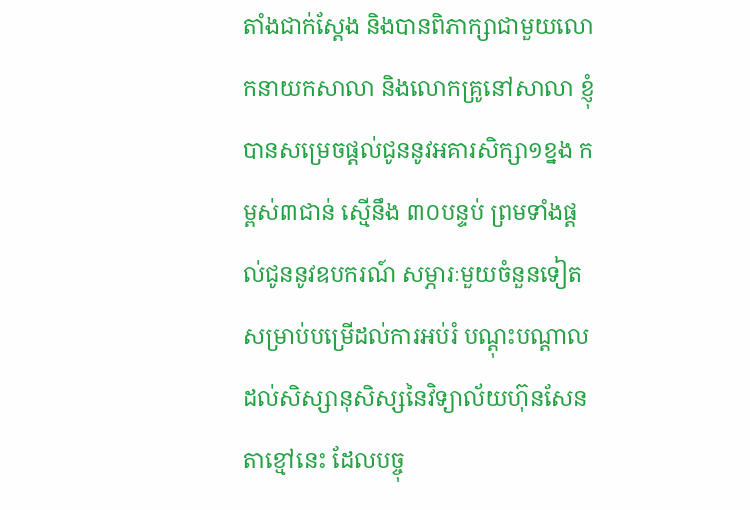តាំងជាក់ស្តែង និងបានពិភាក្សាជាមួយលោកនាយកសាលា និងលោកគ្រូនៅសាលា ខ្ញុំបានសម្រេចផ្ដល់ជូននូវអគារសិក្សា១ខ្នង កម្ពស់៣ជាន់ ស្មើនឹង ៣០បន្ទប់ ព្រមទាំងផ្តល់ជូននូវឧបករណ៍ សម្ភារៈមួយចំនួនទៀតសម្រាប់បម្រើដល់ការអប់រំ បណ្ដុះបណ្ដាលដល់សិស្សានុសិស្សនៃវិទ្យាល័យហ៊ុនសែនតាខ្មៅនេះ ដែលបច្ចុ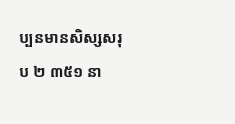ប្បនមានសិស្សសរុប ២ ៣៥១ នា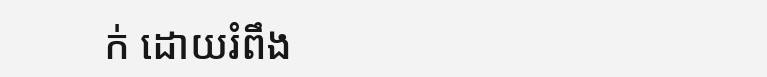ក់ ដោយរំពឹង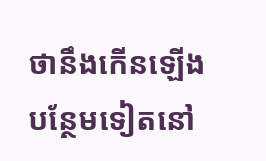ថានឹងកើនឡើងបន្ថែមទៀតនៅ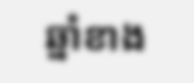ឆ្នាំខាង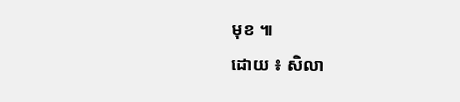មុខ ៕
ដោយ ៖ សិលា